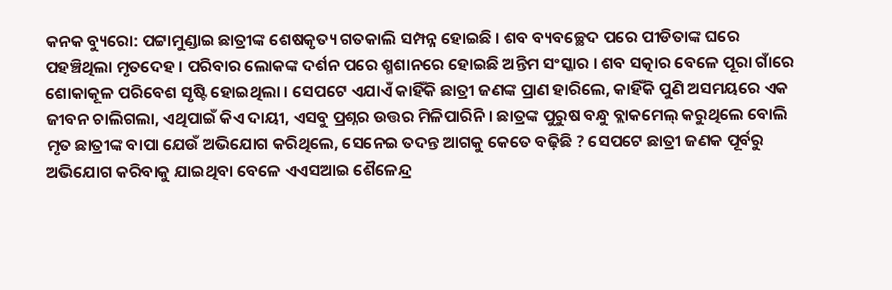କନକ ବ୍ୟୁରୋ: ପଟ୍ଟାମୁଣ୍ଡାଇ ଛାତ୍ରୀଙ୍କ ଶେଷକୃତ୍ୟ ଗତକାଲି ସମ୍ପନ୍ନ ହୋଇଛି । ଶବ ବ୍ୟବଚ୍ଛେଦ ପରେ ପୀଡିତାଙ୍କ ଘରେ ପହଞ୍ଚିଥିଲା ମୃତଦେହ । ପରିବାର ଲୋକଙ୍କ ଦର୍ଶନ ପରେ ଶ୍ମଶାନରେ ହୋଇଛି ଅନ୍ତିମ ସଂସ୍କାର । ଶବ ସତ୍କାର ବେଳେ ପୂରା ଗାଁରେ ଶୋକାକୂଳ ପରିବେଶ ସୃଷ୍ଟି ହୋଇଥିଲା । ସେପଟେ ଏଯାଏଁ କାହିଁକି ଛାତ୍ରୀ ଜଣଙ୍କ ପ୍ରାଣ ହାରିଲେ, କାହିଁକି ପୁଣି ଅସମୟରେ ଏକ ଜୀବନ ଚାଲିଗଲା, ଏଥିପାଇଁ କିଏ ଦାୟୀ, ଏସବୁ ପ୍ରଶ୍ନର ଉତ୍ତର ମିଳିପାରିନି । ଛାତ୍ରଙ୍କ ପୁରୁଷ ବନ୍ଧୁ ବ୍ଲାକମେଲ୍ କରୁଥିଲେ ବୋଲି ମୃତ ଛାତ୍ରୀଙ୍କ ବାପା ଯେଉଁ ଅଭିଯୋଗ କରିଥିଲେ, ସେନେଇ ତଦନ୍ତ ଆଗକୁ କେତେ ବଢ଼ିଛି ? ସେପଟେ ଛାତ୍ରୀ ଜଣକ ପୂର୍ବରୁ ଅଭିଯୋଗ କରିବାକୁ ଯାଇଥିବା ବେଳେ ଏଏସଆଇ ଶୈଳେନ୍ଦ୍ର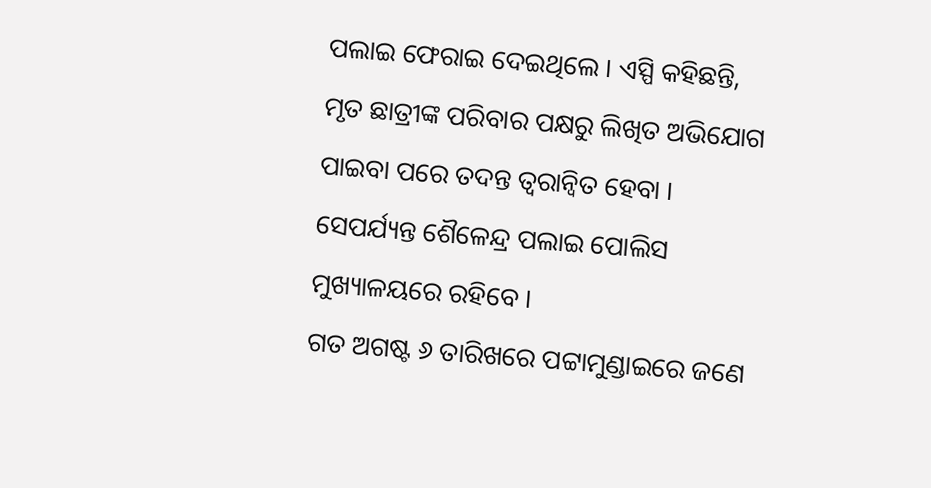ପଲାଇ ଫେରାଇ ଦେଇଥିଲେ । ଏସ୍ପି କହିଛନ୍ତି, ମୃତ ଛାତ୍ରୀଙ୍କ ପରିବାର ପକ୍ଷରୁ ଲିଖିତ ଅଭିଯୋଗ ପାଇବା ପରେ ତଦନ୍ତ ତ୍ୱରାନ୍ୱିତ ହେବା । ସେପର୍ଯ୍ୟନ୍ତ ଶୈଳେନ୍ଦ୍ର ପଲାଇ ପୋଲିସ ମୁଖ୍ୟାଳୟରେ ରହିବେ ।
ଗତ ଅଗଷ୍ଟ ୬ ତାରିଖରେ ପଟ୍ଟାମୁଣ୍ଡାଇରେ ଜଣେ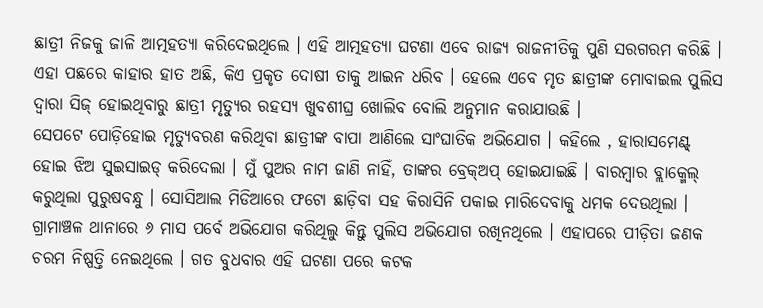ଛାତ୍ରୀ ନିଜକୁ ଜାଳି ଆତ୍ମହତ୍ୟା କରିଦେଇଥିଲେ । ଏହି ଆତ୍ମହତ୍ୟା ଘଟଣା ଏବେ ରାଜ୍ୟ ରାଜନୀତିକୁ ପୁଣି ସରଗରମ କରିଛି । ଏହା ପଛରେ କାହାର ହାତ ଅଛି, କିଏ ପ୍ରକୃତ ଦୋଷୀ ତାକୁ ଆଇନ ଧରିବ । ହେଲେ ଏବେ ମୃତ ଛାତ୍ରୀଙ୍କ ମୋବାଇଲ ପୁଲିସ ଦ୍ୱାରା ସିଜ୍ ହୋଇଥିବାରୁ ଛାତ୍ରୀ ମୃତ୍ୟୁର ରହସ୍ୟ ଖୁବଶୀଘ୍ର ଖୋଲିବ ବୋଲି ଅନୁମାନ କରାଯାଉଛି ।
ସେପଟେ ପୋଡ଼ିହୋଇ ମୃତ୍ୟୁବରଣ କରିଥିବା ଛାତ୍ରୀଙ୍କ ବାପା ଆଣିଲେ ସାଂଘାତିକ ଅଭିଯୋଗ । କହିଲେ , ହାରାସମେଣ୍ଟ୍ ହୋଇ ଝିଅ ସୁଇସାଇଡ୍ କରିଦେଲା । ମୁଁ ପୁଅର ନାମ ଜାଣି ନାହିଁ, ତାଙ୍କର ବ୍ରେକ୍ଅପ୍ ହୋଇଯାଇଛି । ବାରମ୍ବାର ବ୍ଲାକ୍ମେଲ୍ କରୁଥିଲା ପୁରୁଷବନ୍ଧୁ । ସୋସିଆଲ ମିଡିଆରେ ଫଟୋ ଛାଡ଼ିବା ସହ କିରାସିନି ପକାଇ ମାରିଦେବାକୁ ଧମକ ଦେଉଥିଲା । ଗ୍ରାମାଞ୍ଚଳ ଥାନାରେ ୬ ମାସ ପର୍ବେ ଅଭିଯୋଗ କରିଥିଲୁ କିନ୍ତୁ ପୁଲିସ ଅଭିଯୋଗ ରଖିନଥିଲେ । ଏହାପରେ ପୀଡ଼ିତା ଜଣକ ଚରମ ନିଷ୍ପତ୍ତି ନେଇଥିଲେ । ଗତ ବୁଧବାର ଏହି ଘଟଣା ପରେ କଟକ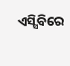ଏସ୍ସିବିରେ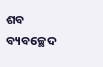ଶବ ବ୍ୟବଚ୍ଛେଦ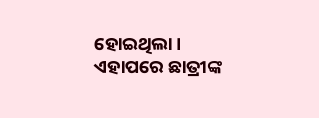ହୋଇଥିଲା । ଏହାପରେ ଛାତ୍ରୀଙ୍କ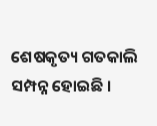ଶେଷକୃତ୍ୟ ଗତକାଲି ସମ୍ପନ୍ନ ହୋଇଛି ।